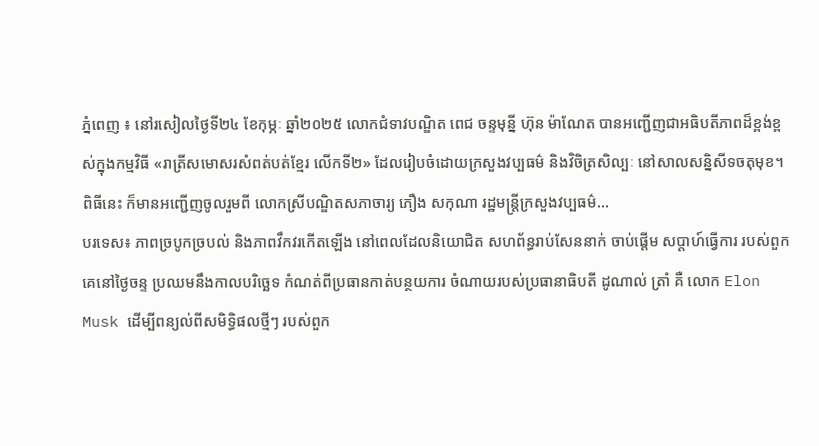ភ្នំពេញ ៖ នៅរសៀលថ្ងៃទី២៤ ខែកុម្ភៈ ឆ្នាំ២០២៥ លោកជំទាវបណ្ឌិត ពេជ ចន្ទមុន្នី ហ៊ុន ម៉ាណែត បានអញ្ជើញជាអធិបតីភាពដ៏ខ្ពង់ខ្ពស់ក្នុងកម្មវិធី «រាត្រីសមោសរសំពត់បត់ខ្មែរ លើកទី២» ដែលរៀបចំដោយក្រសួងវប្បធម៌ និងវិចិត្រសិល្បៈ នៅសាលសន្និសីទចតុមុខ។ ពិធីនេះ ក៏មានអញ្ជើញចូលរួមពី លោកស្រីបណ្ឌិតសភាចារ្យ ភឿង សកុណា រដ្ឋមន្ត្រីក្រសួងវប្បធម៌...
បរទេស៖ ភាពច្របូកច្របល់ និងភាពវឹកវរកើតឡើង នៅពេលដែលនិយោជិត សហព័ន្ធរាប់សែននាក់ ចាប់ផ្តើម សប្តាហ៍ធ្វើការ របស់ពួកគេនៅថ្ងៃចន្ទ ប្រឈមនឹងកាលបរិច្ឆេទ កំណត់ពីប្រធានកាត់បន្ថយការ ចំណាយរបស់ប្រធានាធិបតី ដូណាល់ ត្រាំ គឺ លោក Elon Musk ដើម្បីពន្យល់ពីសមិទ្ធិផលថ្មីៗ របស់ពួក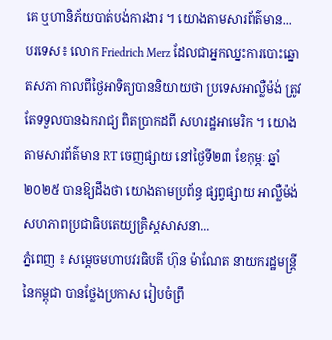គេ ឬហានិភ័យបាត់បង់ការងារ ។ យោងតាមសារព័ត៌មាន...
បរទេស៖ លោក Friedrich Merz ដែលជាអ្នកឈ្នះការបោះឆ្នោតសភា កាលពីថ្ងៃអាទិត្យបាននិយាយថា ប្រទេសអាល្លឺម៉ង់ ត្រូវតែទទួលបានឯករាជ្យ ពិតប្រាកដពី សហរដ្ឋអាមេរិក ។ យោងតាមសារព័ត៌មាន RT ចេញផ្សាយ នៅថ្ងៃទី២៣ ខែកុម្ភៈ ឆ្នាំ២០២៥ បានឱ្យដឹងថា យោងតាមប្រព័ន្ធ ផ្សព្វផ្សាយ អាល្លឺម៉ង់ សហភាពប្រជាធិបតេយ្យគ្រិស្តសាសនា...
ភ្នំពេញ ៖ សម្តេចមហាបវរធិបតី ហ៊ុន ម៉ាណែត នាយករដ្ឋមន្ត្រី នៃកម្ពុជា បានថ្លែងប្រកាស រៀបចំព្រឹ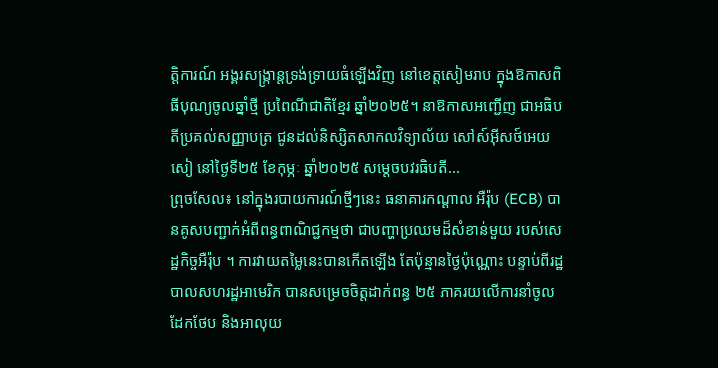ត្តិការណ៍ អង្គរសង្ក្រាន្តទ្រង់ទ្រាយធំឡើងវិញ នៅខេត្តសៀមរាប ក្នុងឱកាសពិធីបុណ្យចូលឆ្នាំថ្មី ប្រពៃណីជាតិខ្មែរ ឆ្នាំ២០២៥។ នាឱកាសអញ្ជើញ ជាអធិបតីប្រគល់សញ្ញាបត្រ ជូនដល់និស្សិតសាកលវិទ្យាល័យ សៅស៍អ៊ីសថ៍អេយសៀ នៅថ្ងៃទី២៥ ខែកុម្ភៈ ឆ្នាំ២០២៥ សម្តេចបវរធិបតី...
ព្រុចសែល៖ នៅក្នុងរបាយការណ៍ថ្មីៗនេះ ធនាគារកណ្តាល អឺរ៉ុប (ECB) បានគូសបញ្ជាក់អំពីពន្ធពាណិជ្ជកម្មថា ជាបញ្ហាប្រឈមដ៏សំខាន់មួយ របស់សេដ្ឋកិច្ចអឺរ៉ុប ។ ការវាយតម្លៃនេះបានកើតឡើង តែប៉ុន្មានថ្ងៃប៉ុណ្ណោះ បន្ទាប់ពីរដ្ឋបាលសហរដ្ឋអាមេរិក បានសម្រេចចិត្តដាក់ពន្ធ ២៥ ភាគរយលើការនាំចូលដែកថែប និងអាលុយ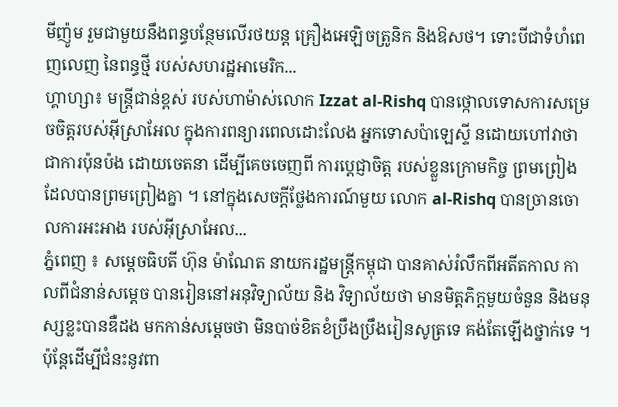មីញ៉ូម រួមជាមួយនឹងពន្ធបន្ថែមលើរថយន្ត គ្រឿងអេឡិចត្រូនិក និងឱសថ។ ទោះបីជាទំហំពេញលេញ នៃពន្ធថ្មី របស់សហរដ្ឋអាមេរិក...
ហ្គាហ្សា៖ មន្ត្រីជាន់ខ្ពស់ របស់ហាម៉ាស់លោក Izzat al-Rishq បានថ្កោលទោសការសម្រេចចិត្តរបស់អ៊ីស្រាអែល ក្នុងការពន្យារពេលដោះលែង អ្នកទោសប៉ាឡេស្ទី នដោយហៅវាថា ជាការប៉ុនប៉ង ដោយចេតនា ដើម្បីគេចចេញពី ការប្តេជ្ញាចិត្ត របស់ខ្លួនក្រោមកិច្ច ព្រមព្រៀង ដែលបានព្រមព្រៀងគ្នា ។ នៅក្នុងសេចក្តីថ្លែងការណ៍មួយ លោក al-Rishq បានច្រានចោលការអះអាង របស់អ៊ីស្រាអែល...
ភ្នំពេញ ៖ សម្តេចធិបតី ហ៊ុន ម៉ាណែត នាយករដ្ឋមន្រ្តីកម្ពុជា បានគាស់រំលឹកពីអតីតកាល កាលពីជំនាន់សម្តេច បានរៀននៅអនុវិទ្យាល័យ និង វិទ្យាល័យថា មានមិត្តភិក្តមួយចំនួន និងមនុស្សខ្លះបានឌឺដង មកកាន់សម្តេចថា មិនបាច់ខិតខំប្រឹងប្រឹងរៀនសូត្រទេ គង់តែឡើងថ្នាក់ទេ ។ ប៉ុន្តែដើម្បីជំនះនូវពា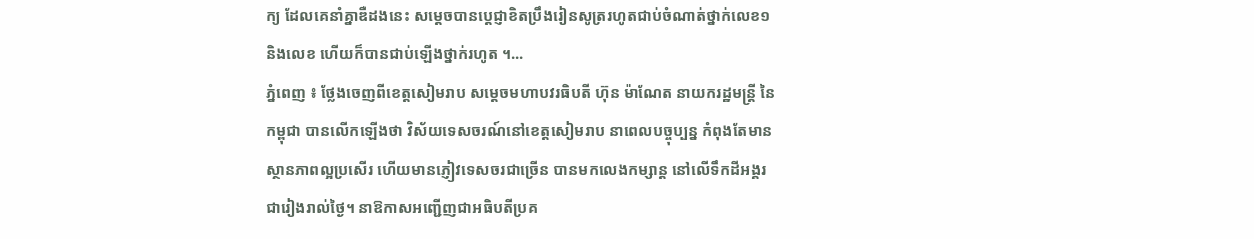ក្យ ដែលគេនាំគ្នាឌឺដងនេះ សម្តេចបានប្តេជ្ញាខិតប្រឹងរៀនសូត្ររហូតជាប់ចំណាត់ថ្នាក់លេខ១និងលេខ ហើយក៏បានជាប់ឡើងថ្នាក់រហូត ។...
ភ្នំពេញ ៖ ថ្លែងចេញពីខេត្តសៀមរាប សម្តេចមហាបវរធិបតី ហ៊ុន ម៉ាណែត នាយករដ្ឋមន្ត្រី នៃកម្ពុជា បានលើកឡើងថា វិស័យទេសចរណ៍នៅខេត្តសៀមរាប នាពេលបច្ចុប្បន្ន កំពុងតែមានស្ថានភាពល្អប្រសើរ ហើយមានភ្ញៀវទេសចរជាច្រើន បានមកលេងកម្សាន្ត នៅលើទឹកដីអង្គរជារៀងរាល់ថ្ងៃ។ នាឱកាសអញ្ជើញជាអធិបតីប្រគ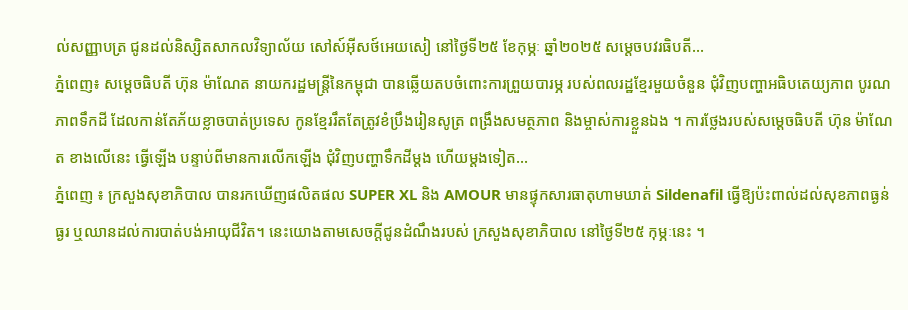ល់សញ្ញាបត្រ ជូនដល់និស្សិតសាកលវិទ្យាល័យ សៅស៍អ៊ីសថ៍អេយសៀ នៅថ្ងៃទី២៥ ខែកុម្ភៈ ឆ្នាំ២០២៥ សម្តេចបវរធិបតី...
ភ្នំពេញ៖ សម្តេចធិបតី ហ៊ុន ម៉ាណែត នាយករដ្ឋមន្ត្រីនៃកម្ពុជា បានឆ្លើយតបចំពោះការព្រួយបារម្ភ របស់ពលរដ្ឋខ្មែរមួយចំនួន ជុំវិញបញ្ហាអធិបតេយ្យភាព បូរណភាពទឹកដី ដែលកាន់តែភ័យខ្លាចបាត់ប្រទេស កូនខ្មែររឹតតែត្រូវខំប្រឹងរៀនសូត្រ ពង្រឹងសមត្ថភាព និងម្ចាស់ការខ្លួនឯង ។ ការថ្លែងរបស់សម្តេចធិបតី ហ៊ុន ម៉ាណែត ខាងលើនេះ ធ្វើឡើង បន្ទាប់ពីមានការលើកឡើង ជុំវិញបញ្ហាទឹកដីម្តង ហើយម្តងទៀត...
ភ្នំពេញ ៖ ក្រសួងសុខាភិបាល បានរកឃើញផលិតផល SUPER XL និង AMOUR មានផ្ទុកសារធាតុហាមឃាត់ Sildenafil ធ្វើឱ្យប៉ះពាល់ដល់សុខភាពធ្ងន់ធ្ងរ ឬឈានដល់ការបាត់បង់អាយុជីវិត។ នេះយោងតាមសេចក្ដីជូនដំណឹងរបស់ ក្រសួងសុខាភិបាល នៅថ្ងៃទី២៥ កុម្ភៈនេះ ។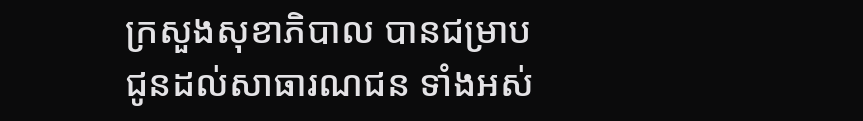ក្រសួងសុខាភិបាល បានជម្រាប ជូនដល់សាធារណជន ទាំងអស់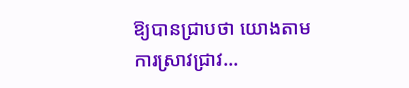ឱ្យបានជ្រាបថា យោងតាមការស្រាវជ្រាវ...